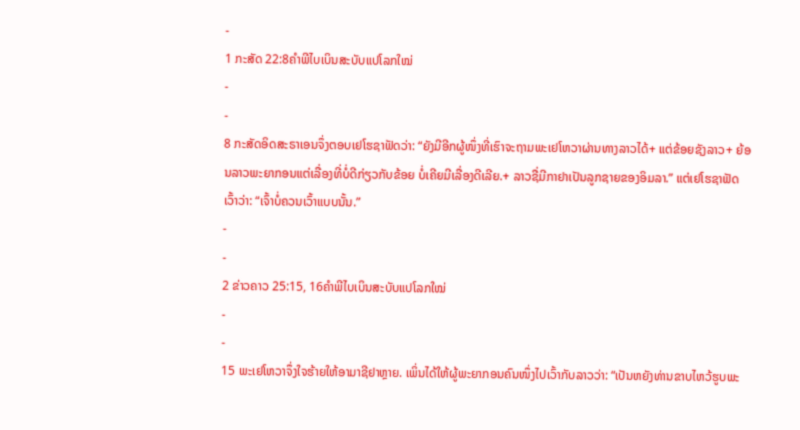-
1 ກະສັດ 22:8ຄຳພີໄບເບິນສະບັບແປໂລກໃໝ່
-
-
8 ກະສັດອິດສະຣາເອນຈຶ່ງຕອບເຢໂຮຊາຟັດວ່າ: “ຍັງມີອີກຜູ້ໜຶ່ງທີ່ເຮົາຈະຖາມພະເຢໂຫວາຜ່ານທາງລາວໄດ້+ ແຕ່ຂ້ອຍຊັງລາວ+ ຍ້ອນລາວພະຍາກອນແຕ່ເລື່ອງທີ່ບໍ່ດີກ່ຽວກັບຂ້ອຍ ບໍ່ເຄີຍມີເລື່ອງດີເລີຍ.+ ລາວຊື່ມີກາຢາເປັນລູກຊາຍຂອງອິມລາ.” ແຕ່ເຢໂຮຊາຟັດເວົ້າວ່າ: “ເຈົ້າບໍ່ຄວນເວົ້າແບບນັ້ນ.”
-
-
2 ຂ່າວຄາວ 25:15, 16ຄຳພີໄບເບິນສະບັບແປໂລກໃໝ່
-
-
15 ພະເຢໂຫວາຈຶ່ງໃຈຮ້າຍໃຫ້ອາມາຊີຢາຫຼາຍ. ເພິ່ນໄດ້ໃຫ້ຜູ້ພະຍາກອນຄົນໜຶ່ງໄປເວົ້າກັບລາວວ່າ: “ເປັນຫຍັງທ່ານຂາບໄຫວ້ຮູບພະ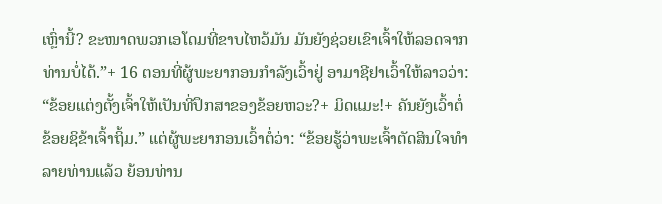ເຫຼົ່ານີ້? ຂະໜາດພວກເອໂດມທີ່ຂາບໄຫວ້ມັນ ມັນຍັງຊ່ວຍເຂົາເຈົ້າໃຫ້ລອດຈາກທ່ານບໍ່ໄດ້.”+ 16 ຕອນທີ່ຜູ້ພະຍາກອນກຳລັງເວົ້າຢູ່ ອາມາຊີຢາເວົ້າໃຫ້ລາວວ່າ: “ຂ້ອຍແຕ່ງຕັ້ງເຈົ້າໃຫ້ເປັນທີ່ປຶກສາຂອງຂ້ອຍຫວະ?+ ມິດແມະ!+ ຄັນຍັງເວົ້າຕໍ່ ຂ້ອຍຊິຂ້າເຈົ້າຖິ້ມ.” ແຕ່ຜູ້ພະຍາກອນເວົ້າຕໍ່ວ່າ: “ຂ້ອຍຮູ້ວ່າພະເຈົ້າຕັດສິນໃຈທຳລາຍທ່ານແລ້ວ ຍ້ອນທ່ານ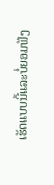ເຮັດແບບນີ້ແລະບໍ່ຍອມຟັງ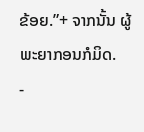ຂ້ອຍ.”+ ຈາກນັ້ນ ຜູ້ພະຍາກອນກໍມິດ.
-